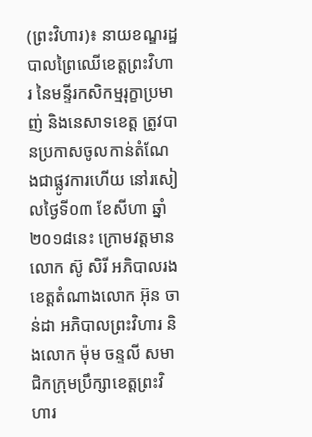(ព្រះវិហារ)៖ នាយខណ្ឌរដ្ឋបាលព្រៃឈើខេត្តព្រះវិហារ នៃមន្ទីរកសិកម្មរុក្ខាប្រមាញ់ និងនេសាទខេត្ត ត្រូវបានប្រកាសចូលកាន់តំណែងជាផ្លូវការហើយ នៅរសៀលថ្ងៃទី០៣ ខែសីហា ឆ្នាំ២០១៨នេះ ក្រោមវត្តមានលោក ស៊ូ សិរី អភិបាលរងខេត្តតំណាងលោក អ៊ុន ចាន់ដា អភិបាលព្រះវិហារ និងលោក ម៉ុម ចន្ទលី សមាជិកក្រុមប្រឹក្សាខេត្តព្រះវិហារ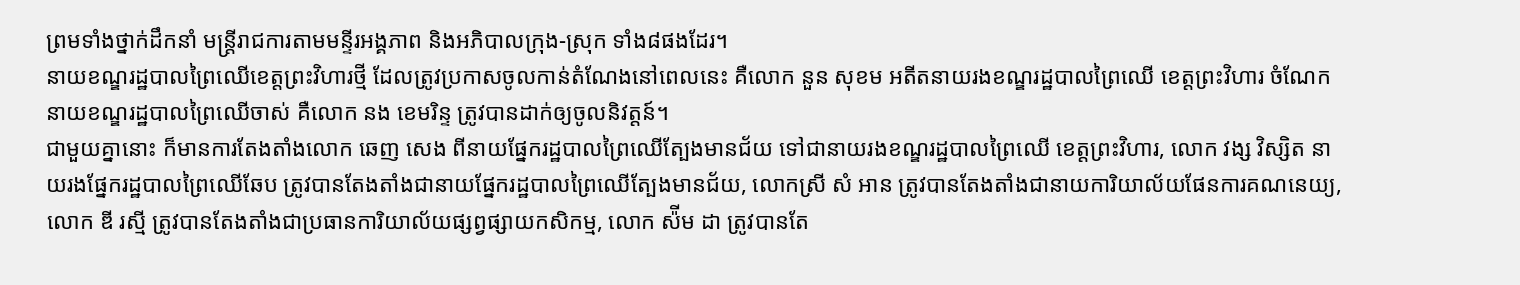ព្រមទាំងថ្នាក់ដឹកនាំ មន្ត្រីរាជការតាមមន្ទីរអង្គភាព និងអភិបាលក្រុង-ស្រុក ទាំង៨ផងដែរ។
នាយខណ្ឌរដ្ឋបាលព្រៃឈើខេត្តព្រះវិហារថ្មី ដែលត្រូវប្រកាសចូលកាន់តំណែងនៅពេលនេះ គឺលោក នួន សុខម អតីតនាយរងខណ្ឌរដ្ឋបាលព្រៃឈើ ខេត្តព្រះវិហារ ចំណែកនាយខណ្ឌរដ្ឋបាលព្រៃឈើចាស់ គឺលោក នង ខេមរិន្ទ ត្រូវបានដាក់ឲ្យចូលនិវត្តន៍។
ជាមួយគ្នានោះ ក៏មានការតែងតាំងលោក ឆេញ សេង ពីនាយផ្នែករដ្ឋបាលព្រៃឈើត្បែងមានជ័យ ទៅជានាយរងខណ្ឌរដ្ឋបាលព្រៃឈើ ខេត្តព្រះវិហារ, លោក វង្ស វិស្សិត នាយរងផ្នែករដ្ឋបាលព្រៃឈើឆែប ត្រូវបានតែងតាំងជានាយផ្នែករដ្ឋបាលព្រៃឈើត្បែងមានជ័យ, លោកស្រី សំ អាន ត្រូវបានតែងតាំងជានាយការិយាល័យផែនការគណនេយ្យ, លោក ឌី រស្មី ត្រូវបានតែងតាំងជាប្រធានការិយាល័យផ្សព្វផ្សាយកសិកម្ម, លោក ស៉ីម ដា ត្រូវបានតែ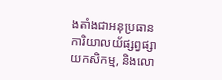ងតាំងជាអនុប្រធានការិយាលយ័ផ្សព្វផ្សាយកសិកម្ម, និងលោ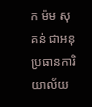ក ម៉ម សុគន់ ជាអនុប្រធានការិយាល័យ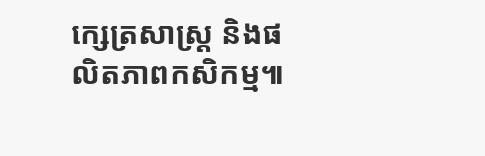ក្សេត្រសាស្រ្ត និងផលិតភាពកសិកម្ម៕